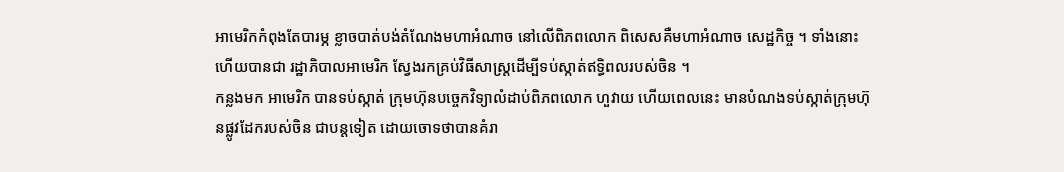អាមេរិកកំពុងតែបារម្ភ ខ្លាចបាត់បង់តំណែងមហាអំណាច នៅលើពិភពលោក ពិសេសគឺមហាអំណាច សេដ្ឋកិច្ច ។ ទាំងនោះហើយបានជា រដ្ឋាភិបាលអាមេរិក ស្វែងរកគ្រប់វិធីសាស្ត្រដើម្បីទប់ស្កាត់ឥទ្ធិពលរបស់ចិន ។
កន្លងមក អាមេរិក បានទប់ស្កាត់ ក្រុមហ៊ុនបច្ចេកវិទ្យាលំដាប់ពិភពលោក ហួវាយ ហើយពេលនេះ មានបំណងទប់ស្កាត់ក្រុមហ៊ុនផ្លូវដែករបស់ចិន ជាបន្តទៀត ដោយចោទថាបានគំរា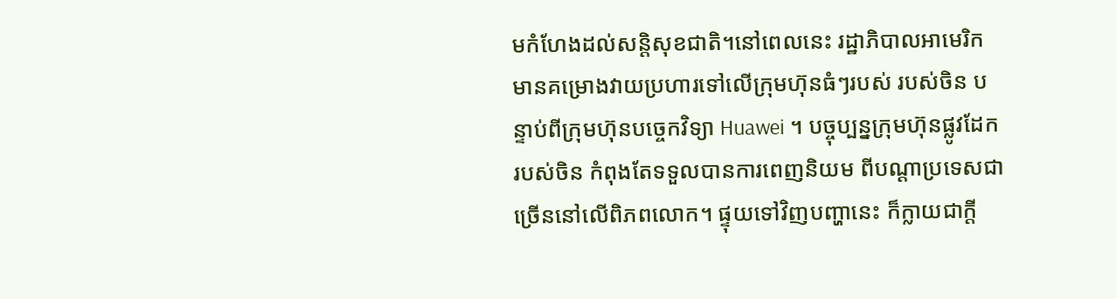មកំហែងដល់សន្តិសុខជាតិ។នៅពេលនេះ រដ្ឋាភិបាលអាមេរិក មានគម្រោងវាយប្រហារទៅលើក្រុមហ៊ុនធំៗរបស់ របស់ចិន បន្ទាប់ពីក្រុមហ៊ុនបច្ចេកវិទ្យា Huawei ។ បច្ចុប្បន្នក្រុមហ៊ុនផ្លូវដែករបស់ចិន កំពុងតែទទួលបានការពេញនិយម ពីបណ្ដាប្រទេសជាច្រើននៅលើពិភពលោក។ ផ្ទុយទៅវិញបញ្ហានេះ ក៏ក្លាយជាក្តី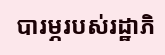បារម្ភរបស់រដ្ឋាភិ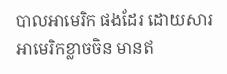បាលអាមេរិក ផងដែរ ដោយសារអាមេរិកខ្លាចចិន មានឥ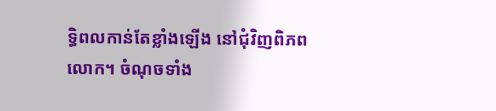ទ្ធិពលកាន់តែខ្លាំងឡើង នៅជុំវិញពិភពលោក។ ចំណុចទាំង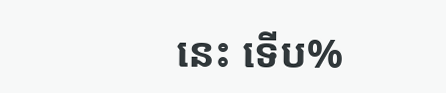នេះ ទើប%